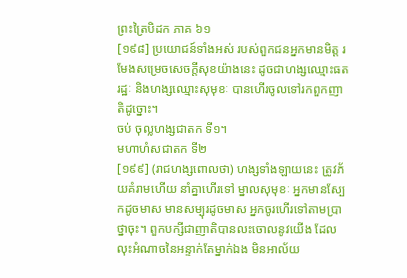ព្រះត្រៃបិដក ភាគ ៦១
[១៩៨] ប្រយោជន៍ទាំងអស់ របស់ពួកជនអ្នកមានមិត្ត រមែងសម្រេចសេចក្តីសុខយ៉ាងនេះ ដូចជាហង្សឈ្មោះធតរដ្ឋៈ និងហង្សឈ្មោះសុមុខៈ បានហើរចូលទៅរកពួកញាតិដូច្នោះ។
ចប់ ចុល្លហង្សជាតក ទី១។
មហាហំសជាតក ទី២
[១៩៩] (រាជហង្សពោលថា) ហង្សទាំងឡាយនេះ ត្រូវភ័យគំរាមហើយ នាំគ្នាហើរទៅ ម្នាលសុមុខៈ អ្នកមានស្បែកដូចមាស មានសម្បុរដូចមាស អ្នកចូរហើរទៅតាមប្រាថ្នាចុះ។ ពួកបក្សីជាញាតិបានលះចោលនូវយើង ដែលលុះអំណាចនៃអន្ទាក់តែម្នាក់ឯង មិនអាល័យ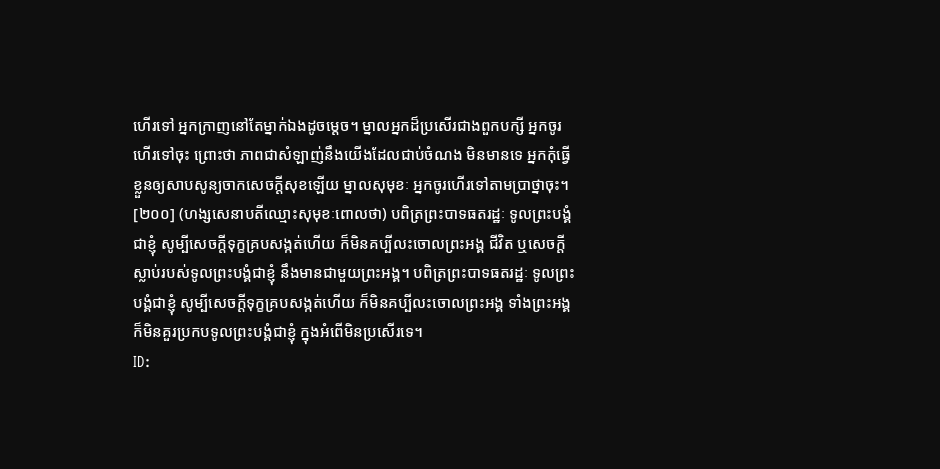ហើរទៅ អ្នកក្រាញនៅតែម្នាក់ឯងដូចម្តេច។ ម្នាលអ្នកដ៏ប្រសើរជាងពួកបក្សី អ្នកចូរហើរទៅចុះ ព្រោះថា ភាពជាសំឡាញ់នឹងយើងដែលជាប់ចំណង មិនមានទេ អ្នកកុំធ្វើខ្លួនឲ្យសាបសូន្យចាកសេចក្តីសុខឡើយ ម្នាលសុមុខៈ អ្នកចូរហើរទៅតាមប្រាថ្នាចុះ។
[២០០] (ហង្សសេនាបតីឈ្មោះសុមុខៈពោលថា) បពិត្រព្រះបាទធតរដ្ឋៈ ទូលព្រះបង្គំជាខ្ញុំ សូម្បីសេចក្តីទុក្ខគ្របសង្កត់ហើយ ក៏មិនគប្បីលះចោលព្រះអង្គ ជីវិត ឬសេចក្តីស្លាប់របស់ទូលព្រះបង្គំជាខ្ញុំ នឹងមានជាមួយព្រះអង្គ។ បពិត្រព្រះបាទធតរដ្ឋៈ ទូលព្រះបង្គំជាខ្ញុំ សូម្បីសេចក្តីទុក្ខគ្របសង្កត់ហើយ ក៏មិនគប្បីលះចោលព្រះអង្គ ទាំងព្រះអង្គ ក៏មិនគួរប្រកបទូលព្រះបង្គំជាខ្ញុំ ក្នុងអំពើមិនប្រសើរទេ។
ID: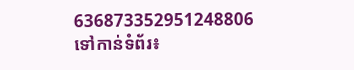636873352951248806
ទៅកាន់ទំព័រ៖